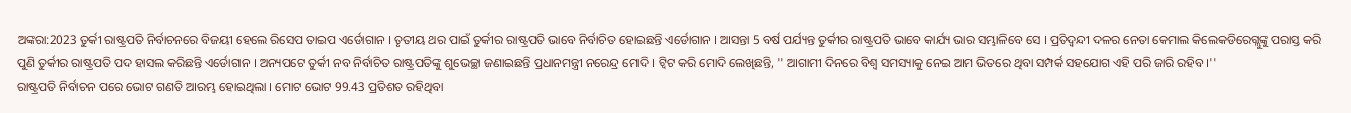ଅଙ୍କରା:2023 ତୁର୍କୀ ରାଷ୍ଟ୍ରପତି ନିର୍ବାଚନରେ ବିଜୟୀ ହେଲେ ରିସେପ ତାଇପ ଏର୍ଡୋଗାନ । ତୃତୀୟ ଥର ପାଇଁ ତୁର୍କୀର ରାଷ୍ଟ୍ରପତି ଭାବେ ନିର୍ବାଚିତ ହୋଇଛନ୍ତି ଏର୍ଡୋଗାନ । ଆସନ୍ତା 5 ବର୍ଷ ପର୍ଯ୍ୟନ୍ତ ତୁର୍କୀର ରାଷ୍ଟ୍ରପତି ଭାବେ କାର୍ଯ୍ୟ ଭାର ସମ୍ଭାଳିବେ ସେ । ପ୍ରତିଦ୍ବନ୍ଦୀ ଦଳର ନେତା କେମାଲ କିଲେକଡିରେଗ୍ଲୁଙ୍କୁ ପରାସ୍ତ କରି ପୁଣି ତୁର୍କୀର ରାଷ୍ଟ୍ରପତି ପଦ ହାସଲ କରିଛନ୍ତି ଏର୍ଡୋଗାନ । ଅନ୍ୟପଟେ ତୁର୍କୀ ନବ ନିର୍ବାଚିତ ରାଷ୍ଟ୍ରପତିଙ୍କୁ ଶୁଭେଚ୍ଛା ଜଣାଇଛନ୍ତି ପ୍ରଧାନମନ୍ତ୍ରୀ ନରେନ୍ଦ୍ର ମୋଦି । ଟ୍ବିଟ କରି ମୋଦି ଲେଖିଛନ୍ତି, '' ଆଗାମୀ ଦିନରେ ବିଶ୍ବ ସମସ୍ୟାକୁ ନେଇ ଆମ ଭିତରେ ଥିବା ସମ୍ପର୍କ ସହଯୋଗ ଏହି ପରି ଜାରି ରହିବ ।''
ରାଷ୍ଟ୍ରପତି ନିର୍ବାଚନ ପରେ ଭୋଟ ଗଣତି ଆରମ୍ଭ ହୋଇଥିଲା । ମୋଟ ଭୋଟ 99.43 ପ୍ରତିଶତ ରହିଥିବା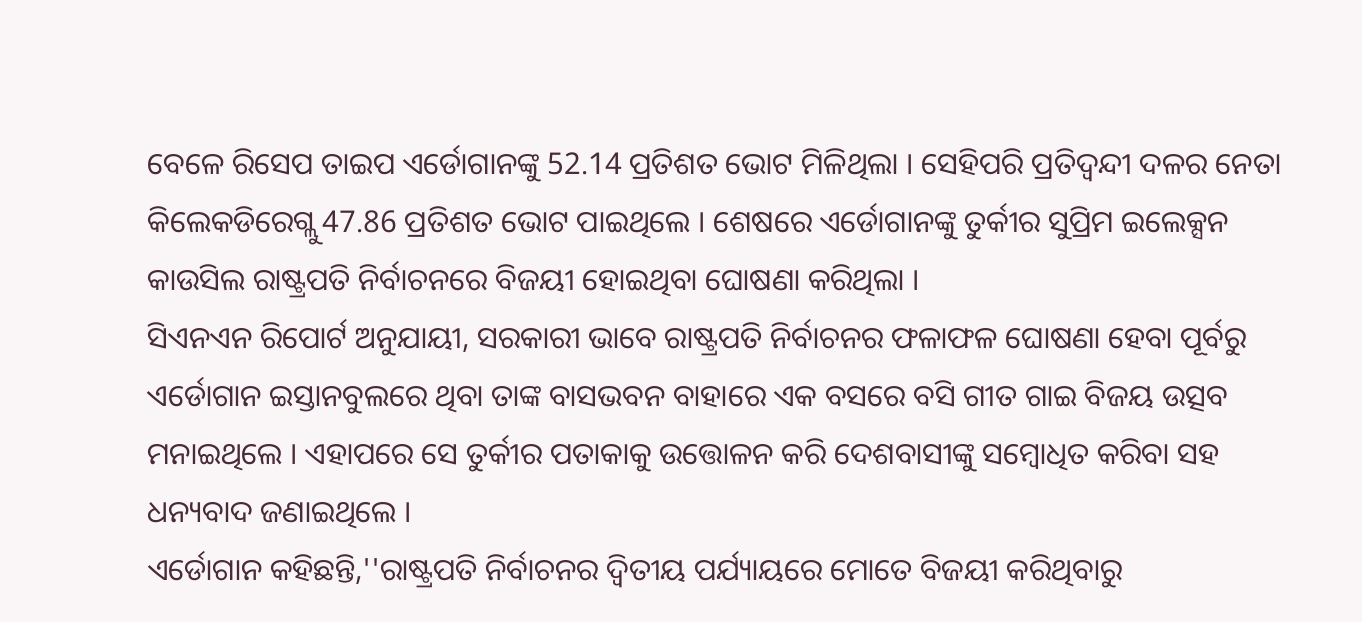ବେଳେ ରିସେପ ତାଇପ ଏର୍ଡୋଗାନଙ୍କୁ 52.14 ପ୍ରତିଶତ ଭୋଟ ମିଳିଥିଲା । ସେହିପରି ପ୍ରତିଦ୍ବନ୍ଦୀ ଦଳର ନେତା କିଲେକଡିରେଗ୍ଲୁ 47.86 ପ୍ରତିଶତ ଭୋଟ ପାଇଥିଲେ । ଶେଷରେ ଏର୍ଡୋଗାନଙ୍କୁ ତୁର୍କୀର ସୁପ୍ରିମ ଇଲେକ୍ସନ କାଉସିଲ ରାଷ୍ଟ୍ରପତି ନିର୍ବାଚନରେ ବିଜୟୀ ହୋଇଥିବା ଘୋଷଣା କରିଥିଲା ।
ସିଏନଏନ ରିପୋର୍ଟ ଅନୁଯାୟୀ, ସରକାରୀ ଭାବେ ରାଷ୍ଟ୍ରପତି ନିର୍ବାଚନର ଫଳାଫଳ ଘୋଷଣା ହେବା ପୂର୍ବରୁ ଏର୍ଡୋଗାନ ଇସ୍ତାନବୁଲରେ ଥିବା ତାଙ୍କ ବାସଭବନ ବାହାରେ ଏକ ବସରେ ବସି ଗୀତ ଗାଇ ବିଜୟ ଉତ୍ସବ ମନାଇଥିଲେ । ଏହାପରେ ସେ ତୁର୍କୀର ପତାକାକୁ ଉତ୍ତୋଳନ କରି ଦେଶବାସୀଙ୍କୁ ସମ୍ବୋଧିତ କରିବା ସହ ଧନ୍ୟବାଦ ଜଣାଇଥିଲେ ।
ଏର୍ଡୋଗାନ କହିଛନ୍ତି,''ରାଷ୍ଟ୍ରପତି ନିର୍ବାଚନର ଦ୍ବିତୀୟ ପର୍ଯ୍ୟାୟରେ ମୋତେ ବିଜୟୀ କରିଥିବାରୁ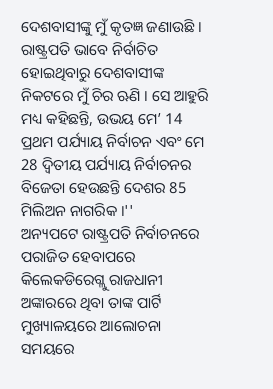ଦେଶବାସୀଙ୍କୁ ମୁଁ କୃତଜ୍ଞ ଜଣାଉଛି । ରାଷ୍ଟ୍ରପତି ଭାବେ ନିର୍ବାଚିତ ହୋଇଥିବାରୁ ଦେଶବାସୀଙ୍କ ନିକଟରେ ମୁଁ ଚିର ଋଣି । ସେ ଆହୁରି ମଧ୍ୟ କହିଛନ୍ତି, ଉଭୟ ମେ’ 14 ପ୍ରଥମ ପର୍ଯ୍ୟାୟ ନିର୍ବାଚନ ଏବଂ ମେ 28 ଦ୍ବିତୀୟ ପର୍ଯ୍ୟାୟ ନିର୍ବାଚନର ବିଜେତା ହେଉଛନ୍ତି ଦେଶର 85 ମିଲିଅନ ନାଗରିକ ।''
ଅନ୍ୟପଟେ ରାଷ୍ଟ୍ରପତି ନିର୍ବାଚନରେ ପରାଜିତ ହେବାପରେ କିଲେକଡିରେଗ୍ଲୁ ରାଜଧାନୀ ଅଙ୍କାରରେ ଥିବା ତାଙ୍କ ପାର୍ଟି ମୁଖ୍ୟାଳୟରେ ଆଲୋଚନା ସମୟରେ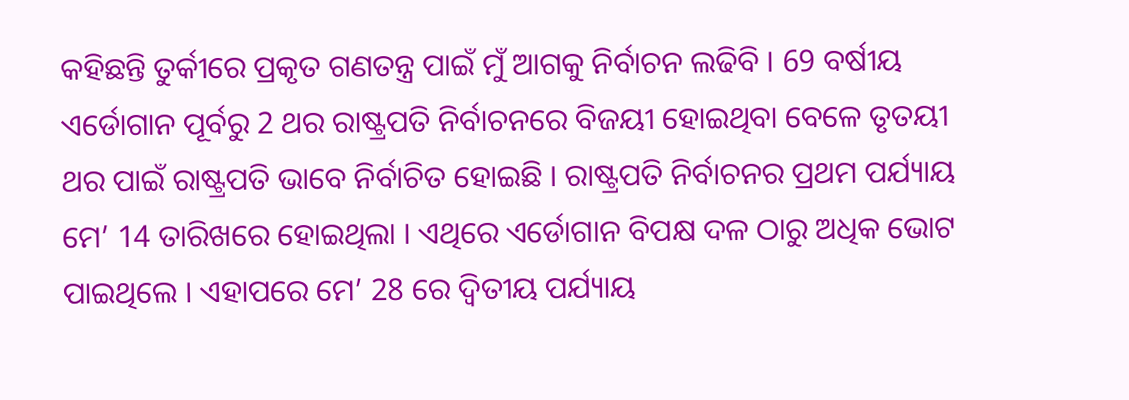କହିଛନ୍ତି ତୁର୍କୀରେ ପ୍ରକୃତ ଗଣତନ୍ତ୍ର ପାଇଁ ମୁଁ ଆଗକୁ ନିର୍ବାଚନ ଲଢିବି । 69 ବର୍ଷୀୟ ଏର୍ଡୋଗାନ ପୂର୍ବରୁ 2 ଥର ରାଷ୍ଟ୍ରପତି ନିର୍ବାଚନରେ ବିଜୟୀ ହୋଇଥିବା ବେଳେ ତୃତୟୀ ଥର ପାଇଁ ରାଷ୍ଟ୍ରପତି ଭାବେ ନିର୍ବାଚିତ ହୋଇଛି । ରାଷ୍ଟ୍ରପତି ନିର୍ବାଚନର ପ୍ରଥମ ପର୍ଯ୍ୟାୟ ମେ’ 14 ତାରିଖରେ ହୋଇଥିଲା । ଏଥିରେ ଏର୍ଡୋଗାନ ବିପକ୍ଷ ଦଳ ଠାରୁ ଅଧିକ ଭୋଟ ପାଇଥିଲେ । ଏହାପରେ ମେ’ 28 ରେ ଦ୍ବିତୀୟ ପର୍ଯ୍ୟାୟ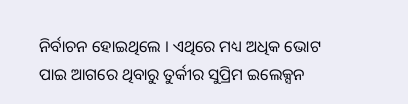ନିର୍ବାଚନ ହୋଇଥିଲେ । ଏଥିରେ ମଧ୍ୟ ଅଧିକ ଭୋଟ ପାଇ ଆଗରେ ଥିବାରୁ ତୁର୍କୀର ସୁପ୍ରିମ ଇଲେକ୍ସନ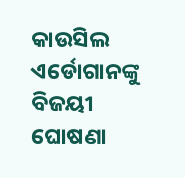କାଉସିଲ ଏର୍ଡୋଗାନଙ୍କୁ ବିଜୟୀ ଘୋଷଣା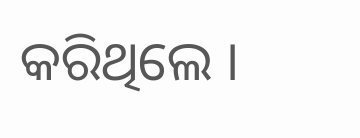କରିଥିଲେ ।